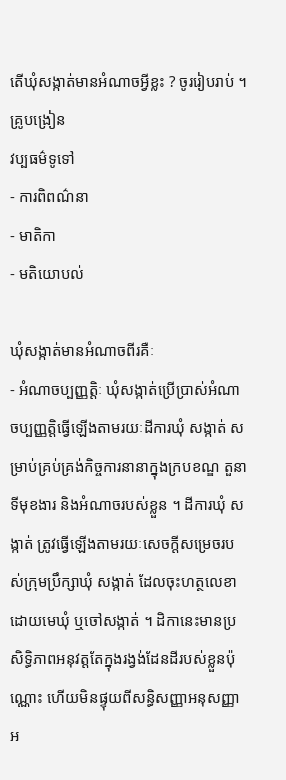តើឃុំសង្កាត់មានអំណាចអ្វីខ្លះ ? ចូររៀបរាប់ ។
គ្រូបង្រៀន
វប្បធម៌ទូទៅ
- ការពិពណ៌នា
- មាតិកា
- មតិយោបល់

ឃុំសង្កាត់មានអំណាចពីរគឺៈ
- អំណាចប្បញ្ញត្តិៈ ឃុំសង្កាត់ប្រើប្រាស់អំណាចប្បញ្ញត្តិធ្វើឡើងតាមរយៈដីការឃុំ សង្កាត់ សម្រាប់គ្រប់គ្រង់កិច្ចការនានាក្នុងក្របខណ្ឌ តួនាទីមុខងារ និងអំណាចរបស់ខ្លួន ។ ដីការឃុំ សង្កាត់ ត្រូវធ្វើឡើងតាមរយៈសេចក្តីសម្រេចរបស់ក្រុមប្រឹក្សាឃុំ សង្កាត់ ដែលចុះហត្ថលេខាដោយមេឃុំ ឬចៅសង្កាត់ ។ ដិកានេះមានប្រសិទ្ធិភាពអនុវត្តតែក្នុងរង្វង់ដែនដីរបស់ខ្លួនប៉ុណ្ណោះ ហើយមិនផ្ទុយពីសន្ធិសញ្ញាអនុសញ្ញាអ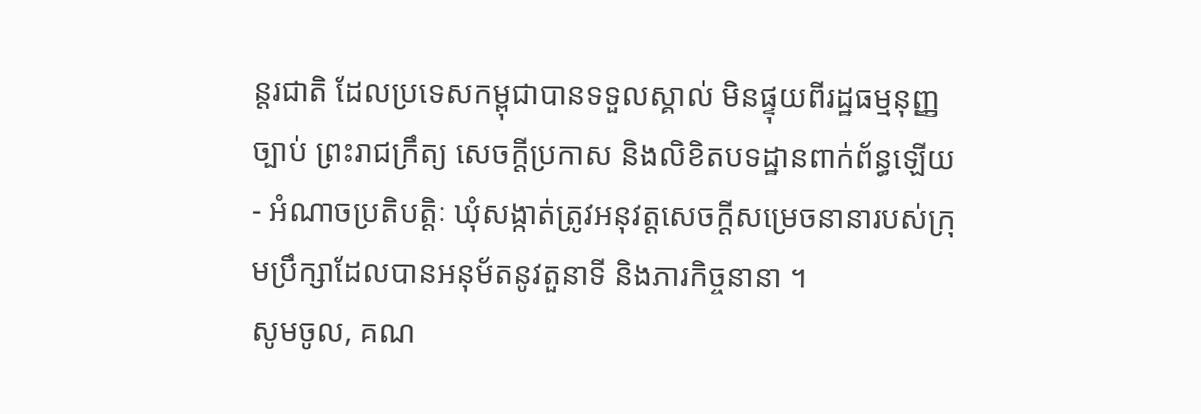ន្តរជាតិ ដែលប្រទេសកម្ពុជាបានទទួលស្គាល់ មិនផ្ទុយពីរដ្ឋធម្មនុញ្ញ ច្បាប់ ព្រះរាជក្រឹត្យ សេចក្តីប្រកាស និងលិខិតបទដ្ឋានពាក់ព័ន្ធឡើយ
- អំណាចប្រតិបត្តិៈ ឃុំសង្កាត់ត្រូវអនុវត្តសេចក្តីសម្រេចនានារបស់ក្រុមប្រឹក្សាដែលបានអនុម័តនូវតួនាទី និងភារកិច្ចនានា ។
សូមចូល, គណ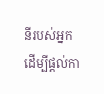នីរបស់អ្នក ដើម្បីផ្តល់កា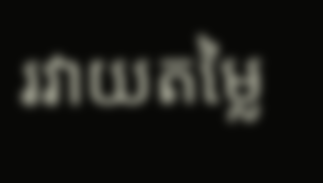រវាយតម្លៃ